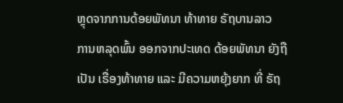ຫຼຸດຈາກການດ້ອຍພັທນາ ທ້າທາຍ ຣັຖບານລາວ
ການຫລຸດພົ້ນ ອອກຈາກປະເທດ ດ້ອຍພັທນາ ຍັງຖືເປັນ ເຣື່ອງທ້າທາຍ ແລະ ມີຄວາມຫຍຸ້ງຍາກ ທີ່ ຣັຖ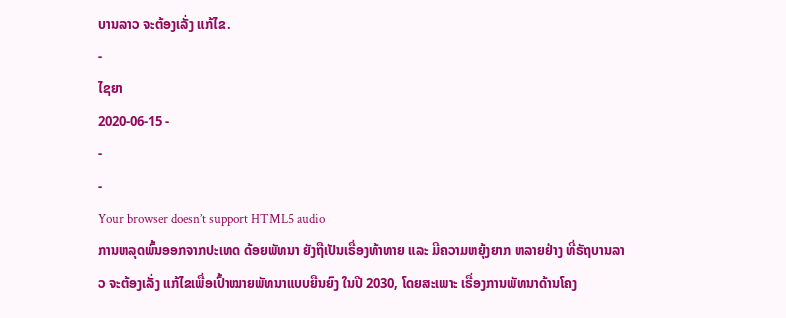ບານລາວ ຈະຕ້ອງເລັ່ງ ແກ້ໄຂ.
-
ໄຊຍາ
2020-06-15 -
-
-
Your browser doesn’t support HTML5 audio
ການຫລຸດພົ້ນອອກຈາກປະເທດ ດ້ອຍພັທນາ ຍັງຖືເປັນເຣື່ອງທ້າທາຍ ແລະ ມີຄວາມຫຍຸ້ງຍາກ ຫລາຍຢ່າງ ທີ່ຣັຖບານລາວ ຈະຕ້ອງເລັ່ງ ແກ້ໄຂເພື່ອເປົ້າໝາຍພັທນາແບບຍືນຍົງ ໃນປີ 2030, ໂດຍສະເພາະ ເຣື່ອງການພັທນາດ້ານໂຄງ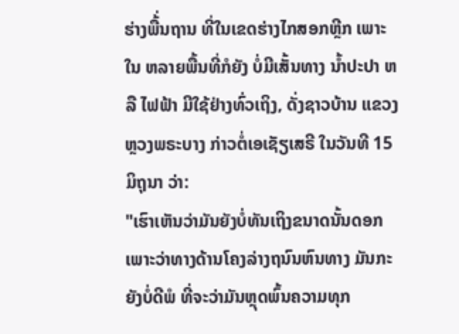ຮ່າງພື້່ນຖານ ທີ່ໃນເຂດຮ່າງໄກສອກຫຼີກ ເພາະໃນ ຫລາຍພື້ນທີ່ກໍຍັງ ບໍ່ມີເສັ້ນທາງ ນໍ້າປະປາ ຫລື ໄຟຟ້າ ມີໃຊ້ຢ່າງທົ່ວເຖິງ, ດັ່ງຊາວບ້ານ ແຂວງຫຼວງພຣະບາງ ກ່າວຕໍ່ເອເຊັຽເສຣີ ໃນວັນທີ 15 ມິຖຸນາ ວ່າ:
"ເຮົາເຫັນວ່າມັນຍັງບໍ່ທັນເຖິງຂນາດນັ້ນດອກ ເພາະວ່າທາງດ້ານໂຄງລ່າງຖນົນຫົນທາງ ມັນກະຍັງບໍ່ດີພໍ ທີ່ຈະວ່າມັນຫຼຸດພົ້ນຄວາມທຸກ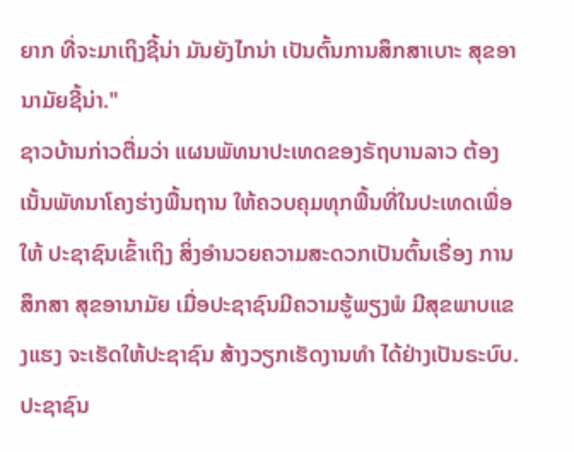ຍາກ ທີ່ຈະມາເຖິງຊີ້ນ່າ ມັນຍັງໄກນ່າ ເປັນຕົ້ນການສຶກສາເບາະ ສຸຂອານາມັຍຊີ້ນ່າ."
ຊາວບ້ານກ່າວຕື່ມວ່າ ແຜນພັທນາປະເທດຂອງຣັຖບານລາວ ຕ້ອງເນັ້ນພັທນາໂຄງຮ່າງພື້ນຖານ ໃຫ້ຄວບຄຸມທຸກພື້ນທີ່ໃນປະເທດເພື່ອໃຫ້ ປະຊາຊົນເຂົ້າເຖິງ ສິ່ງອຳນວຍຄວາມສະດວກເປັນຕົ້ນເຣື່ອງ ການສຶກສາ ສຸຂອານາມັຍ ເມື່ອປະຊາຊົນມີຄວາມຮູ້ພຽງພໍ ມີສຸຂພາບແຂງແຮງ ຈະເຮັດໃຫ້ປະຊາຊົນ ສ້າງວຽກເຮັດງານທໍາ ໄດ້ຢ່າງເປັນຣະບົບ.
ປະຊາຊົນ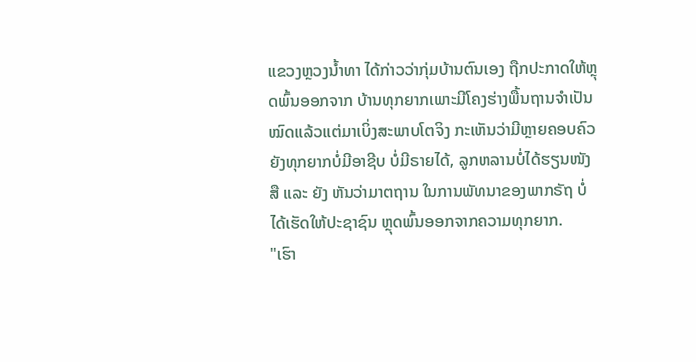ແຂວງຫຼວງນໍ້າທາ ໄດ້ກ່າວວ່າກຸ່ມບ້ານຕົນເອງ ຖືກປະກາດໃຫ້ຫຼຸດພົ້ນອອກຈາກ ບ້ານທຸກຍາກເພາະມີໂຄງຮ່າງພື້ນຖານຈຳເປັນ ໝົດແລ້ວແຕ່ມາເບິ່ງສະພາບໂຕຈິງ ກະເຫັນວ່າມີຫຼາຍຄອບຄົວ ຍັງທຸກຍາກບໍ່ມີອາຊີບ ບໍ່ມີຣາຍໄດ້, ລູກຫລານບໍ່ໄດ້ຮຽນໜັງສື ແລະ ຍັງ ຫັນວ່າມາຕຖານ ໃນການພັທນາຂອງພາກຣັຖ ບໍ່ໄດ້ເຮັດໃຫ້ປະຊາຊົນ ຫຼຸດພົ້ນອອກຈາກຄວາມທຸກຍາກ.
"ເຮົາ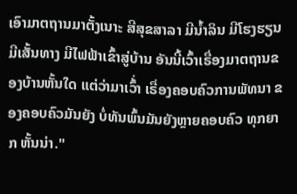ເອົາມາຕຖານມາຕັ້ງເນາະ ສີສຸຂສາລາ ມີນໍ້າລິນ ມີໂຮງຮຽນ ມີເສັ້ນທາງ ມີໄຟຟ້າເຂົ້າສູ່ບ້ານ ອັນນີ້ເວົ້າເຣື່ອງມາຕຖານຂອງບ້ານຫັ້ນໃດ ແຕ່ວ່າມາເວົ້່າ ເຣື່ອງຄອບຄົວການພັທນາ ຂອງຄອບຄົວມັນຍັງ ບໍ່ທັນພົ້ນມັນຍັງຫຼາຍຄອບຄົວ ທຸກຍາກ ຫັ້ນນ່າ."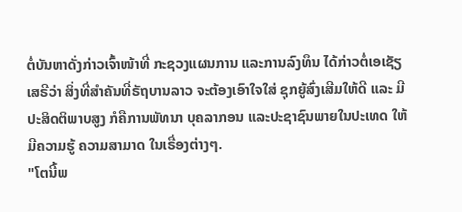ຕໍ່ບັນຫາດັ່ງກ່າວເຈົ້າໜ້າທີ່ ກະຊວງແຜນການ ແລະການລົງທຶນ ໄດ້ກ່າວຕໍ່ເອເຊັຽເສຣີວ່າ ສິ່ງທີ່ສຳຄັນທີ່ຣັຖບານລາວ ຈະຕ້ອງເອົາໃຈໃສ່ ຊຸກຍູ້ສົ່ງເສີມໃຫ້ດີ ແລະ ມີປະສິດຕິພາບສູງ ກໍຄືການພັທນາ ບຸຄລາກອນ ແລະປະຊາຊົນພາຍໃນປະເທດ ໃຫ້ມີຄວາມຮູ້ ຄວາມສາມາດ ໃນເຣື່ອງຕ່າງໆ.
"ໂຕນີ້ພ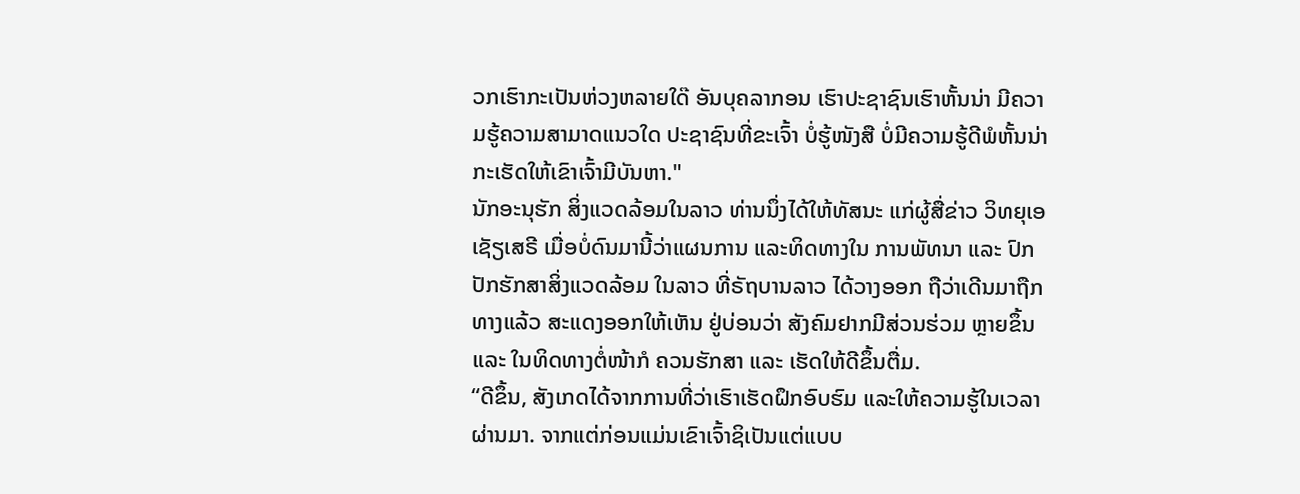ວກເຮົາກະເປັນຫ່ວງຫລາຍໃດ໊ ອັນບຸຄລາກອນ ເຮົາປະຊາຊົນເຮົາຫັ້ນນ່າ ມີຄວາມຮູ້ຄວາມສາມາດແນວໃດ ປະຊາຊົນທີ່ຂະເຈົ້າ ບໍ່ຮູ້ໜັງສື ບໍ່ມີຄວາມຮູ້ດີພໍຫັ້ນນ່າ ກະເຮັດໃຫ້ເຂົາເຈົ້າມີບັນຫາ."
ນັກອະນຸຮັກ ສິ່ງແວດລ້ອມໃນລາວ ທ່ານນຶ່ງໄດ້ໃຫ້ທັສນະ ແກ່ຜູ້ສື່ຂ່າວ ວິທຍຸເອເຊັຽເສຣີ ເມື່ອບໍ່ດົນມານີ້ວ່າແຜນການ ແລະທິດທາງໃນ ການພັທນາ ແລະ ປົກປັກຮັກສາສິ່ງແວດລ້ອມ ໃນລາວ ທີ່ຣັຖບານລາວ ໄດ້ວາງອອກ ຖືວ່າເດີນມາຖືກທາງແລ້ວ ສະແດງອອກໃຫ້ເຫັນ ຢູ່ບ່ອນວ່າ ສັງຄົມຢາກມີສ່ວນຮ່ວມ ຫຼາຍຂຶ້ນ ແລະ ໃນທິດທາງຕໍ່ໜ້າກໍ ຄວນຮັກສາ ແລະ ເຮັດໃຫ້ດີຂຶ້ນຕື່ມ.
“ດີຂຶ້ນ, ສັງເກດໄດ້ຈາກການທີ່ວ່າເຮົາເຮັດຝຶກອົບຮົມ ແລະໃຫ້ຄວາມຮູ້ໃນເວລາຜ່ານມາ. ຈາກແຕ່ກ່ອນແມ່ນເຂົາເຈົ້າຊິເປັນແຕ່ແບບ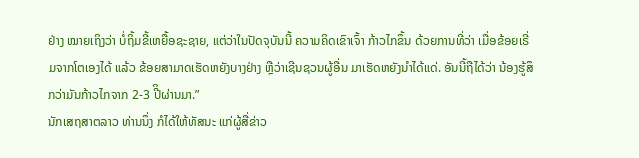ຢ່າງ ໝາຍເຖິງວ່າ ບໍ່ຖິ້ມຂີ້ເຫຍື້ອຊະຊາຍ, ແຕ່ວ່າໃນປັດຈຸບັນນີ້ ຄວາມຄິດເຂົາເຈົ້າ ກ້າວໄກຂຶ້ນ ດ້ວຍການທີ່ວ່າ ເມື່ອຂ້ອຍເຣີ່ມຈາກໂຕເອງໄດ້ ແລ້ວ ຂ້ອຍສາມາດເຮັດຫຍັງບາງຢ່າງ ຫຼືວ່າເຊີນຊວນຜູ້ອື່ນ ມາເຮັດຫຍັງນຳໄດ້ແດ່. ອັນນີ້ຖືໄດ້ວ່າ ນ້ອງຮູ້ສຶກວ່າມັນກ້າວໄກຈາກ 2-3 ປີິຜ່ານມາ.”
ນັກເສຖສາຕລາວ ທ່ານນຶ່ງ ກໍໄດ້ໃຫ້ທັສນະ ແກ່ຜູ້ສື່ຂ່າວ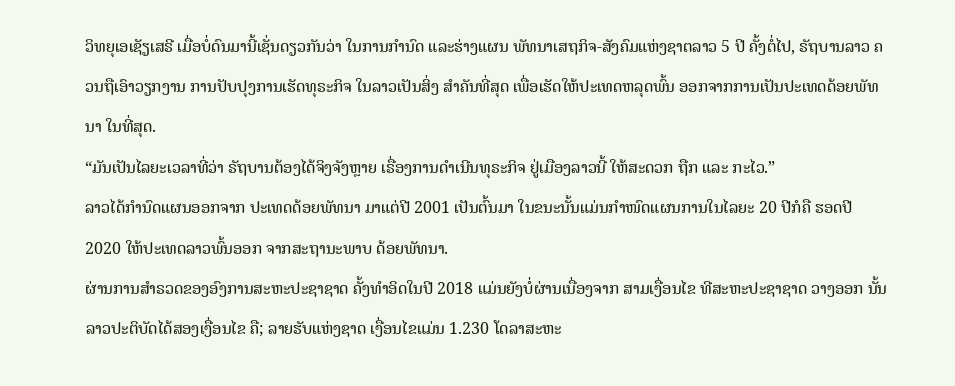ວິທຍຸເອເຊັຽເສຣີ ເມື່ອບໍ່ດົນມານີ້ເຊັ່ນດຽວກັນວ່າ ໃນການກຳນົດ ແລະຮ່າງແຜນ ພັທນາເສຖກິຈ-ສັງຄົມແຫ່ງຊາຕລາວ 5 ປີ ຄັ້ງຕໍ່ໄປ, ຣັຖບານລາວ ຄວນຖືເອົາວຽກງານ ການປັບປຸງການເຮັດທຸຣະກິຈ ໃນລາວເປັນສິ່ງ ສຳຄັນທີ່ສຸດ ເພື່ອເຮັດໃຫ້ປະເທດຫລຸດພົ້ນ ອອກຈາກການເປັນປະເທດດ້ອຍພັທນາ ໃນທີ່ສຸດ.
“ມັນເປັນໄລຍະເວລາທີ່ວ່າ ຣັຖບານຕ້ອງໄດ້ຈິງຈັງຫຼາຍ ເຣື່ອງການດຳເນີນທຸຣະກິຈ ຢູ່ເມືອງລາວນີ້ ໃຫ້ສະດວກ ຖືກ ແລະ ກະໄວ.”
ລາວໄດ້ກຳນົດແຜນອອກຈາກ ປະເທດດ້ອຍພັທນາ ມາແຕ່ປີ 2001 ເປັນຕົ້ນມາ ໃນຂນະນັ້ນແມ່ນກຳໜົດແຜນການໃນໄລຍະ 20 ປີກໍຄື ຮອດປີ 2020 ໃຫ້ປະເທດລາວພົ້ນອອກ ຈາກສະຖານະພາບ ດ້ອຍພັທນາ.
ຜ່ານການສຳຣວດຂອງອົງການສະຫະປະຊາຊາດ ຄັ້ງທຳອິດໃນປີ 2018 ແມ່ນຍັງບໍ່ຜ່ານເນື່ອງຈາກ ສາມເງື່ອນໄຂ ທີສະຫະປະຊາຊາດ ວາງອອກ ນັ້ນ ລາວປະຕິບັດໄດ້ສອງເງື່ອນໄຂ ຄື; ລາຍຮັບແຫ່ງຊາດ ເງື່ອນໄຂແມ່ນ 1.230 ໂດລາສະຫະ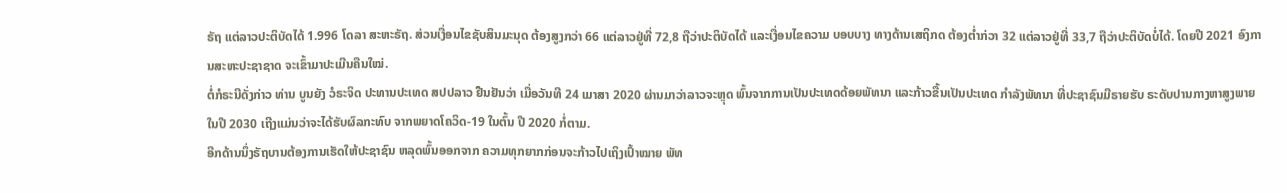ຣັຖ ແຕ່ລາວປະຕິບັດໄດ້ 1.996 ໂດລາ ສະຫະຣັຖ. ສ່ວນເງື່ອນໄຂຊັບສິນມະນຸດ ຕ້ອງສູງກວ່າ 66 ແຕ່ລາວຢູ່ທີ່ 72,8 ຖືວ່າປະຕິບັດໄດ້ ແລະເງື່ອນໄຂຄວາມ ບອບບາງ ທາງດ້ານເສຖິກດ ຕ້ອງຕໍ່າກ່ວາ 32 ແຕ່ລາວຢູ່ທີ່ 33,7 ຖືວ່າປະຕິບັດບໍ່ໄດ້. ໂດຍປີ 2021 ອົງການສະຫະປະຊາຊາດ ຈະເຂົ້າມາປະເມີນຄືນໃໝ່.
ຕໍ່ກໍຣະນີດັ່ງກ່າວ ທ່ານ ບູນຍັງ ວໍຣະຈິດ ປະທານປະເທດ ສປປລາວ ຢືນຢັນວ່າ ເມື່ອວັນທີ 24 ເມາສາ 2020 ຜ່ານມາວ່າລາວຈະຫຼຸດ ພົ້ນຈາກການເປັນປະເທດດ້ອຍພັທນາ ແລະກ້າວຂື້ນເປັນປະເທດ ກຳລັງພັທນາ ທີ່ປະຊາຊົນມີຣາຍຮັບ ຣະດັບປານກາງຫາສູງພາຍໃນປີ 2030 ເຖີງແມ່ນວ່າຈະໄດ້ຮັບຜົລກະທົບ ຈາກພຍາດໂຄວິດ-19 ໃນຕົ້ນ ປີ 2020 ກໍ່ຕາມ.
ອີກດ້ານນຶ່ງຣັຖບານຕ້ອງການເຮັດໃຫ້ປະຊາຊົນ ຫລຸດພົ້ນອອກຈາກ ຄວາມທຸກຍາກກ່ອນຈະກ້າວໄປເຖິງເປົ້າໝາຍ ພັທ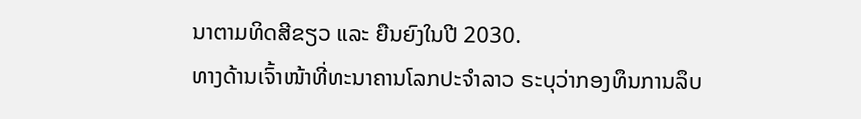ນາຕາມທິດສີຂຽວ ແລະ ຍືນຍົງໃນປີ 2030.
ທາງດ້ານເຈົ້າໜ້າທີ່ທະນາຄານໂລກປະຈຳລາວ ຣະບຸວ່າກອງທຶນການລຶບ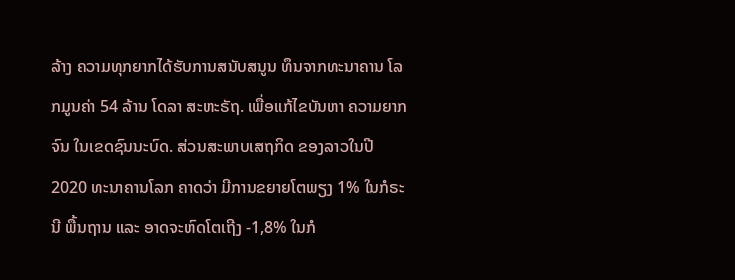ລ້າງ ຄວາມທຸກຍາກໄດ້ຮັບການສນັບສນູນ ທຶນຈາກທະນາຄານ ໂລກມູນຄ່າ 54 ລ້ານ ໂດລາ ສະຫະຣັຖ. ເພື່ອແກ້ໄຂບັນຫາ ຄວາມຍາກຈົນ ໃນເຂດຊົນນະບົດ. ສ່ວນສະພາບເສຖກິດ ຂອງລາວໃນປີ 2020 ທະນາຄານໂລກ ຄາດວ່າ ມີການຂຍາຍໂຕພຽງ 1% ໃນກໍຣະນີ ພື້ນຖານ ແລະ ອາດຈະຫົດໂຕເຖີງ -1,8% ໃນກໍ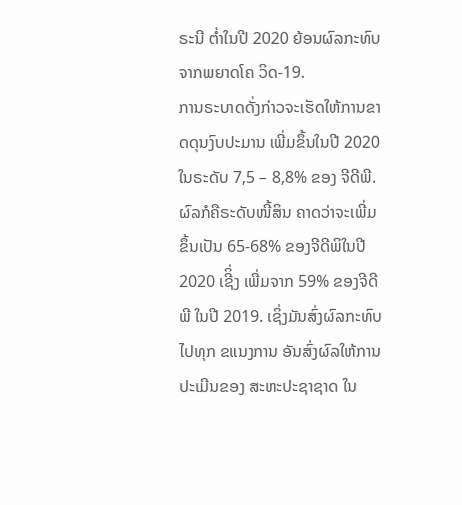ຣະນີ ຕໍ່າໃນປີ 2020 ຍ້ອນຜົລກະທົບ ຈາກພຍາດໂຄ ວິດ-19.
ການຣະບາດດັ່ງກ່າວຈະເຮັດໃຫ້ການຂາດດຸນງົບປະມານ ເພີ່ມຂຶ້ນໃນປີ 2020 ໃນຣະດັບ 7,5 – 8,8% ຂອງ ຈີດີພີ. ຜົລກໍຄືຣະດັບໜີ້ສິນ ຄາດວ່າຈະເພີ່ມຂຶ້ນເປັນ 65-68% ຂອງຈີດີພິໃນປີ 2020 ເຊີິ່ງ ເພີ່ມຈາກ 59% ຂອງຈີດີພີ ໃນປີ 2019. ເຊິ່ງມັນສົ່ງຜົລກະທົບໄປທຸກ ຂແນງການ ອັນສົ່ງຜົລໃຫ້ການປະເມີນຂອງ ສະຫະປະຊາຊາດ ໃນ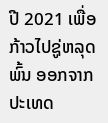ປີ 2021 ເພື່ອກ້າວໄປຊູ່ຫລຸດພົ້ນ ອອກຈາກປະເທດ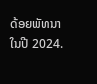ດ້ອຍພັທນາ ໃນປີ 2024.